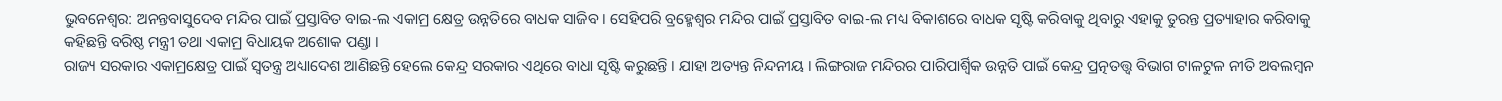ଭୁବନେଶ୍ବର: ଅନନ୍ତବାସୁଦେବ ମନ୍ଦିର ପାଇଁ ପ୍ରସ୍ତାବିତ ବାଇ-ଲ ଏକାମ୍ର କ୍ଷେତ୍ର ଉନ୍ନତିରେ ବାଧକ ସାଜିବ । ସେହିପରି ବ୍ରହ୍ମେଶ୍ବର ମନ୍ଦିର ପାଇଁ ପ୍ରସ୍ତାବିତ ବାଇ-ଲ ମଧ୍ୟ ବିକାଶରେ ବାଧକ ସୃଷ୍ଟି କରିବାକୁ ଥିବାରୁ ଏହାକୁ ତୁରନ୍ତ ପ୍ରତ୍ୟାହାର କରିବାକୁ କହିଛନ୍ତି ବରିଷ୍ଠ ମନ୍ତ୍ରୀ ତଥା ଏକାମ୍ର ବିଧାୟକ ଅଶୋକ ପଣ୍ଡା ।
ରାଜ୍ୟ ସରକାର ଏକାମ୍ରକ୍ଷେତ୍ର ପାଇଁ ସ୍ବତନ୍ତ୍ର ଅଧ୍ୟାଦେଶ ଆଣିଛନ୍ତି ହେଲେ କେନ୍ଦ୍ର ସରକାର ଏଥିରେ ବାଧା ସୃଷ୍ଟି କରୁଛନ୍ତି । ଯାହା ଅତ୍ୟନ୍ତ ନିନ୍ଦନୀୟ । ଲିଙ୍ଗରାଜ ମନ୍ଦିରର ପାରିପାର୍ଶ୍ବିକ ଉନ୍ନତି ପାଇଁ କେନ୍ଦ୍ର ପ୍ରତ୍ନତତ୍ତ୍ବ ବିଭାଗ ଟାଳଟୁଳ ନୀତି ଅବଲମ୍ବନ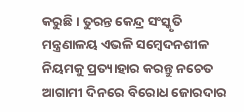କରୁଛି । ତୁରନ୍ତ କେନ୍ଦ୍ର ସଂସ୍କୃତି ମନ୍ତ୍ରଣାଳୟ ଏଭଳି ସମ୍ବେଦନଶୀଳ ନିୟମକୁ ପ୍ରତ୍ୟାହାର କରନ୍ତୁ ନଚେତ ଆଗାମୀ ଦିନରେ ବିରୋଧ ଜୋରଦାର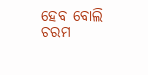ହେବ ବୋଲି ଚରମ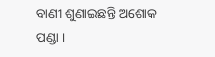ବାଣୀ ଶୁଣାଇଛନ୍ତି ଅଶୋକ ପଣ୍ଡା ।